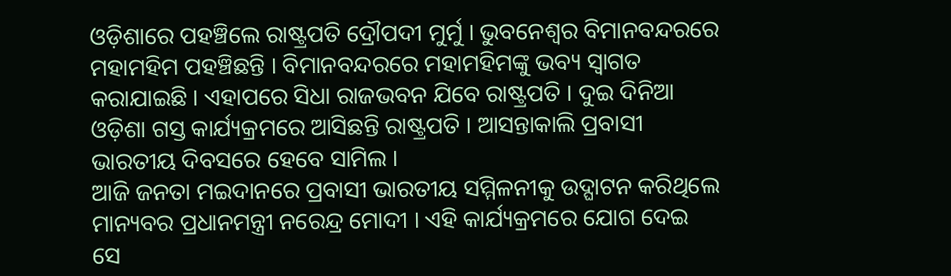ଓଡ଼ିଶାରେ ପହଞ୍ଚିଲେ ରାଷ୍ଟ୍ରପତି ଦ୍ରୌପଦୀ ମୁର୍ମୁ । ଭୁବନେଶ୍ବର ବିମାନବନ୍ଦରରେ ମହାମହିମ ପହଞ୍ଚିଛନ୍ତି । ବିମାନବନ୍ଦରରେ ମହାମହିମଙ୍କୁ ଭବ୍ୟ ସ୍ବାଗତ କରାଯାଇଛି । ଏହାପରେ ସିଧା ରାଜଭବନ ଯିବେ ରାଷ୍ଟ୍ରପତି । ଦୁଇ ଦିନିଆ ଓଡ଼ିଶା ଗସ୍ତ କାର୍ଯ୍ୟକ୍ରମରେ ଆସିଛନ୍ତି ରାଷ୍ଟ୍ରପତି । ଆସନ୍ତାକାଲି ପ୍ରବାସୀ ଭାରତୀୟ ଦିବସରେ ହେବେ ସାମିଲ ।
ଆଜି ଜନତା ମଇଦାନରେ ପ୍ରବାସୀ ଭାରତୀୟ ସମ୍ମିଳନୀକୁ ଉଦ୍ଘାଟନ କରିଥିଲେ ମାନ୍ୟବର ପ୍ରଧାନମନ୍ତ୍ରୀ ନରେନ୍ଦ୍ର ମୋଦୀ । ଏହି କାର୍ଯ୍ୟକ୍ରମରେ ଯୋଗ ଦେଇ ସେ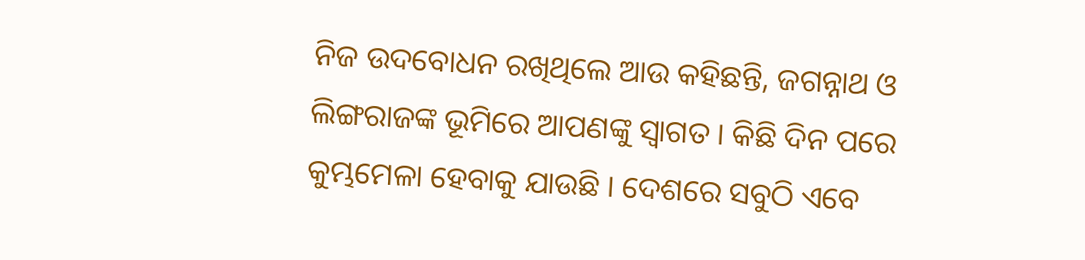ନିଜ ଉଦବୋଧନ ରଖିଥିଲେ ଆଉ କହିଛନ୍ତି, ଜଗନ୍ନାଥ ଓ ଲିଙ୍ଗରାଜଙ୍କ ଭୂମିରେ ଆପଣଙ୍କୁ ସ୍ୱାଗତ । କିଛି ଦିନ ପରେ କୁମ୍ଭମେଳା ହେବାକୁ ଯାଉଛି । ଦେଶରେ ସବୁଠି ଏବେ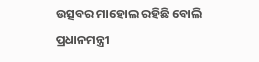ଉତ୍ସବର ମାହୋଲ ରହିଛି ବୋଲି ପ୍ରଧାନମନ୍ତ୍ରୀ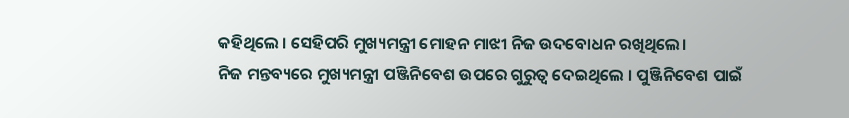କହିଥିଲେ । ସେହିପରି ମୁଖ୍ୟମନ୍ତ୍ରୀ ମୋହନ ମାଝୀ ନିଜ ଉଦବୋଧନ ରଖିଥିଲେ।
ନିଜ ମନ୍ତବ୍ୟରେ ମୁଖ୍ୟମନ୍ତ୍ରୀ ପଞ୍ଜିନିବେଶ ଉପରେ ଗୁରୁତ୍ବ ଦେଇଥିଲେ । ପୁଞ୍ଜିନିବେଶ ପାଇଁ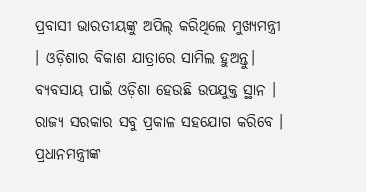ପ୍ରବାସୀ ଭାରତୀୟଙ୍କୁ ଅପିଲ୍ କରିଥିଲେ ମୁଖ୍ୟମନ୍ତ୍ରୀ । ଓଡ଼ିଶାର ବିକାଶ ଯାତ୍ରାରେ ସାମିଲ ହୁଅନ୍ତୁ। ବ୍ୟବସାୟ ପାଇଁ ଓଡ଼ିଶା ହେଉଛି ଉପଯୁକ୍ତ ସ୍ଥାନ । ରାଜ୍ୟ ସରକାର ସବୁ ପ୍ରକାଳ ସହଯୋଗ କରିବେ । ପ୍ରଧାନମନ୍ତ୍ରୀଙ୍କ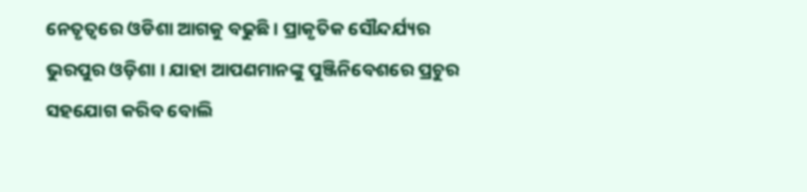ନେତୃତ୍ବରେ ଓଡିଶା ଆଗକୁ ବଢୁଛି । ପ୍ରାକୃତିକ ସୌନ୍ଦର୍ଯ୍ୟର ଭୁରପୁର ଓଡ଼ିଶା । ଯାହା ଆପଣମାନଙ୍କୁ ପୁଞ୍ଜିନିବେଶରେ ପ୍ରଚୁର ସହଯୋଗ କରିବ ବୋଲି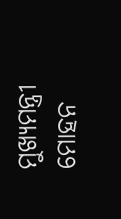ମୁଖ୍ୟମନ୍ତ୍ରୀ ମୋହନ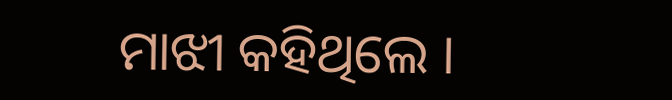ମାଝୀ କହିଥିଲେ ।